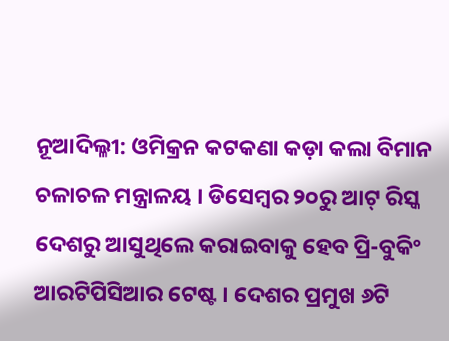ନୂଆଦିଲ୍ଳୀ: ଓମିକ୍ରନ କଟକଣା କଡ଼ା କଲା ବିମାନ ଚଳାଚଳ ମନ୍ତ୍ରାଳୟ । ଡିସେମ୍ବର ୨୦ରୁ ଆଟ୍ ରିସ୍କ ଦେଶରୁ ଆସୁଥିଲେ କରାଇବାକୁ ହେବ ପ୍ରି-ବୁକିଂ ଆରଟିପିସିଆର ଟେଷ୍ଟ । ଦେଶର ପ୍ରମୁଖ ୬ଟି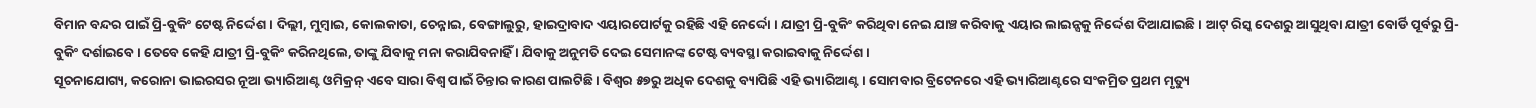ବିମାନ ବନ୍ଦର ପାଇଁ ପ୍ରି-ବୁକିଂ ଟେଷ୍ଟ ନିର୍ଦ୍ଦେଶ । ଦିଲ୍ଲୀ, ମୁମ୍ବାଇ, କୋଲକାତା, ଚେନ୍ନାଇ, ବେଙ୍ଗାଲୁରୁ, ହାଇଦ୍ରାବାଦ ଏୟାରପୋର୍ଟକୁ ରହିଛି ଏହି ନେର୍ଦ୍ଦୋ । ଯାତ୍ରୀ ପ୍ରି-ବୁକିଂ କରିଥିବା ନେଇ ଯାଞ୍ଚ କରିବାକୁ ଏୟାର ଲାଇନ୍ସକୁ ନିର୍ଦ୍ଦେଶ ଦିଆଯାଇଛି । ଆଟ୍ ରିସ୍କ ଦେଶରୁ ଆସୁଥିବା ଯାତ୍ରୀ ବୋର୍ଡି ପୂର୍ବରୁ ପ୍ରି-ବୁକିଂ ଦର୍ଶାଇବେ । ତେବେ କେହି ଯାତ୍ରୀ ପ୍ରି-ବୁକିଂ କରିନଥିଲେ, ତାଙ୍କୁ ଯିବାକୁ ମନା କରାଯିବନାହିଁ । ଯିବାକୁ ଅନୁମତି ଦେଇ ସେମାନଙ୍କ ଟେଷ୍ଟ ବ୍ୟବସ୍ଥା କରାଇବାକୁ ନିର୍ଦ୍ଦେଶ ।
ସୂଚନାଯୋଗ୍ୟ, କରୋନା ଭାଇରସର ନୂଆ ଭ୍ୟାରିଆଣ୍ଟ ଓମିକ୍ରନ୍ ଏବେ ସାରା ବିଶ୍ୱ ପାଇଁ ଚିନ୍ତାର କାରଣ ପାଲଟିଛି । ବିଶ୍ୱର ୫୭ରୁ ଅଧିକ ଦେଶକୁ ବ୍ୟାପିଛି ଏହି ଭ୍ୟାରିଆଣ୍ଟ । ସୋମବାର ବ୍ରିଟେନରେ ଏହି ଭ୍ୟାରିଆଣ୍ଟରେ ସଂକମ୍ରିତ ପ୍ରଥମ ମୃତ୍ୟୁ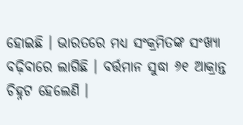ହୋଇଛି । ଭାରତରେ ମଧ୍ୟ ସଂକ୍ରମିତଙ୍କ ସଂଖ୍ୟା ବଢ଼ିବାରେ ଲାଗିଛି । ବର୍ତ୍ତମାନ ସୁଦ୍ଧା ୬୧ ଆକ୍ରାନ୍ତ ଚିହ୍ନଟ ହେଲେଣି ।